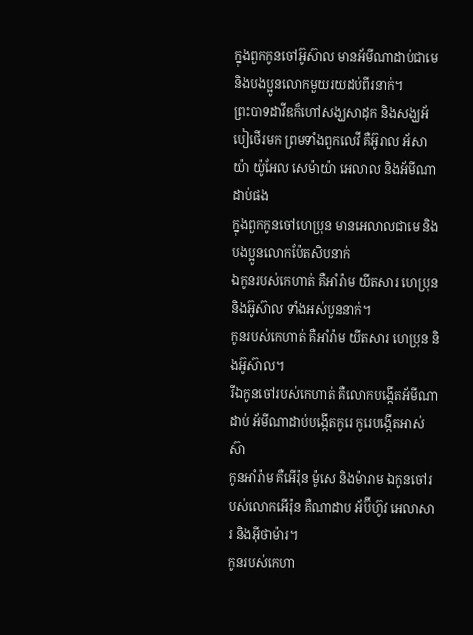ក្នុងពួកកូនចៅអ៊ូស៊ាល មានអ័មីណាដាប់ជាមេ និងបងប្អូនលោកមួយរយដប់ពីរនាក់។
ព្រះបាទដាវីឌក៏ហៅសង្ឃសាដុក និងសង្ឃអ័បៀថើរមក ព្រមទាំងពួកលេវី គឺអ៊ូរាល អ័សាយ៉ា យ៉ូអែល សេម៉ាយ៉ា អេលាល និងអ័មីណាដាប់ផង
ក្នុងពួកកូនចៅហេប្រុន មានអេលាលជាមេ និងបងប្អូនលោកប៉ែតសិបនាក់
ឯកូនរបស់កេហាត់ គឺអាំរ៉ាម យីតសារ ហេប្រុន និងអ៊ូស៊ាល ទាំងអស់បួននាក់។
កូនរបស់កេហាត់ គឺអាំរ៉ាម យីតសារ ហេប្រុន និងអ៊ូស៊ាល។
រីឯកូនចៅរបស់កេហាត់ គឺលោកបង្កើតអ័មីណាដាប់ អ័មីណាដាប់បង្កើតកូរេ កូរេបង្កើតអាស់ស៊ា
កូនអាំរ៉ាម គឺអើរ៉ុន ម៉ូសេ និងម៉ារាម ឯកូនចៅរបស់លោកអើរ៉ុន គឺណាដាប អ័ប៊ីហ៊ូវ អេលាសារ និងអ៊ីថាម៉ារ។
កូនរបស់កេហា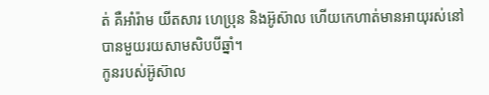ត់ គឺអាំរ៉ាម យីតសារ ហេប្រុន និងអ៊ូស៊ាល ហើយកេហាត់មានអាយុរស់នៅបានមួយរយសាមសិបបីឆ្នាំ។
កូនរបស់អ៊ូស៊ាល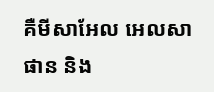គឺមីសាអែល អេលសាផាន និង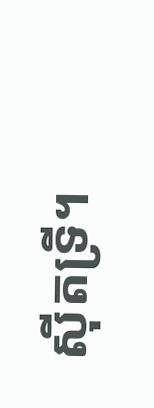ស៊ីតទ្រី។